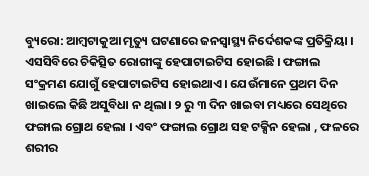ବ୍ୟୁରୋ: ଆମ୍ବଟାକୁଆ ମୃତ୍ୟୁ ଘଟଣାରେ ଜନସ୍ୱାସ୍ଥ୍ୟ ନିର୍ଦେଶକଙ୍କ ପ୍ରତିକ୍ରିୟା । ଏସସିବିରେ ଚିକିତ୍ସିତ ରୋଗୀଙ୍କୁ ହେପାଟାଇଟିସ ହୋଇଛି । ଫଙ୍ଗାଲ ସଂକ୍ରମଣ ଯୋଗୁଁ ହେପାଟାଇଟିସ ହୋଇଥାଏ । ଯେଉଁମାନେ ପ୍ରଥମ ଦିନ ଖାଇଲେ କିଛି ଅସୁବିଧା ନ ଥିଲା। ୨ ରୁ ୩ ଦିନ ଖାଇବା ମଧ୍ୟରେ ସେଥିରେ ଫଙ୍ଗାଲ ଗ୍ରୋଥ ହେଲା । ଏବଂ ଫଙ୍ଗାଲ ଗ୍ରୋଥ ସହ ଟକ୍ସିନ ହେଲା , ଫଳରେ ଶରୀର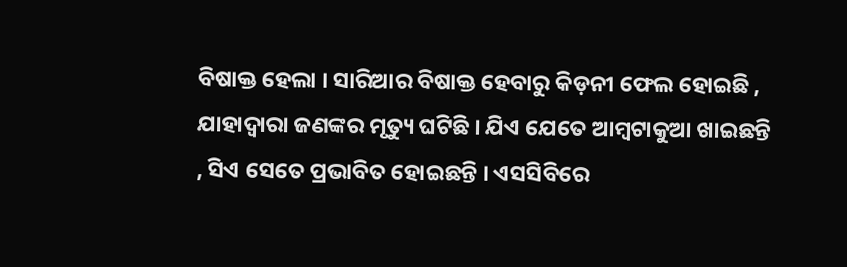ବିଷାକ୍ତ ହେଲା । ସାରିଆର ବିଷାକ୍ତ ହେବାରୁ କିଡ଼ନୀ ଫେଲ ହୋଇଛି , ଯାହାଦ୍ୱାରା ଜଣଙ୍କର ମୃତ୍ୟୁ ଘଟିଛି । ଯିଏ ଯେତେ ଆମ୍ବଟାକୁଆ ଖାଇଛନ୍ତି , ସିଏ ସେତେ ପ୍ରଭାବିତ ହୋଇଛନ୍ତି । ଏସସିବିରେ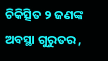ଚିକିତ୍ସିତ ୨ ଜଣଙ୍କ ଅବସ୍ଥା ଗୁରୁତର ,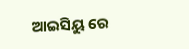ଆଇସିୟୁ ରେ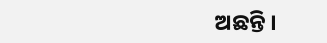ଅଛନ୍ତି ।